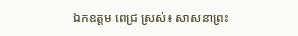ឯកឧត្ដម ពេជ្រ ស្រស់៖ សាសនាព្រះ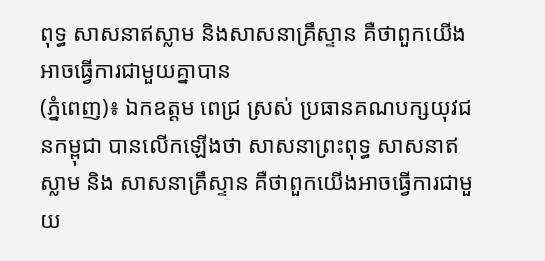ពុទ្ធ សាសនាឥស្លាម និងសាសនាគ្រឹស្ទាន គឺថាពួកយើងអាចធ្វើការជាមួយគ្នាបាន
(ភ្នំពេញ)៖ ឯកឧត្ដម ពេជ្រ ស្រស់ ប្រធានគណបក្សយុវជនកម្ពុជា បានលើកឡើងថា សាសនាព្រះពុទ្ធ សាសនាឥស្លាម និង សាសនាគ្រឹស្ទាន គឺថាពួកយើងអាចធ្វើការជាមួយ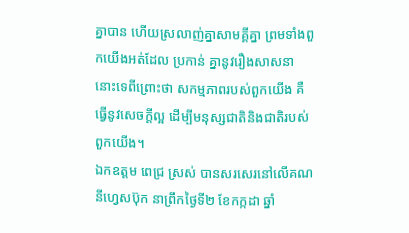គ្នាបាន ហើយស្រលាញ់គ្នាសាមគ្គីគ្នា ព្រមទាំងពួកយើងអត់ដែល ប្រកាន់ គ្នានូវរឿងសាសនានោះទេពីព្រោះថា សកម្មភាពរបស់ពួកយើង គឺធ្វើនូវសេចក្តីល្អ ដើម្បីមនុស្សជាតិនិងជាតិរបស់ពួកយើង។
ឯកឧត្ដម ពេជ្រ ស្រស់ បានសរសេរនៅលើគណនីហ្វេសប៊ុក នាព្រឹកថ្ងៃទី២ ខែកក្កដា ឆ្នាំ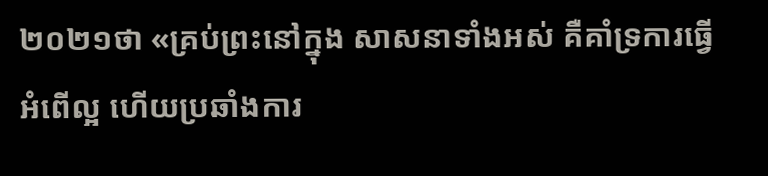២០២១ថា «គ្រប់ព្រះនៅក្នុង សាសនាទាំងអស់ គឺគាំទ្រការធ្វើអំពើល្អ ហើយប្រឆាំងការ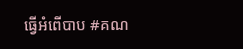ធ្វើអំពើបាប #គណ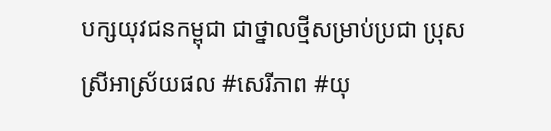បក្សយុវជនកម្ពុជា ជាថ្នាលថ្មីសម្រាប់ប្រជា ប្រុស ស្រីអាស្រ័យផល #សេរីភាព #យុ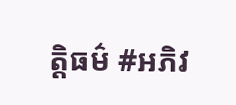ត្តិធម៌ #អភិវ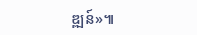ឌ្ឍន៍»៕